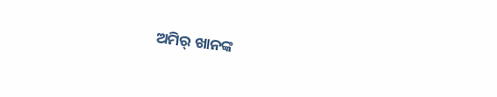ଅମିର୍ ଖାନଙ୍କ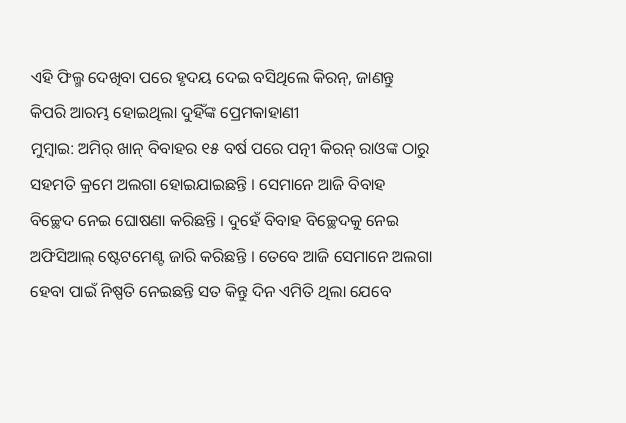ଏହି ଫିଲ୍ମ ଦେଖିବା ପରେ ହୃଦୟ ଦେଇ ବସିଥିଲେ କିରନ୍, ଜାଣନ୍ତୁ କିପରି ଆରମ୍ଭ ହୋଇଥିଲା ଦୁହିଁଙ୍କ ପ୍ରେମକାହାଣୀ
ମୁମ୍ବାଇ: ଅମିର୍ ଖାନ୍ ବିବାହର ୧୫ ବର୍ଷ ପରେ ପତ୍ନୀ କିରନ୍ ରାଓଙ୍କ ଠାରୁ ସହମତି କ୍ରମେ ଅଲଗା ହୋଇଯାଇଛନ୍ତି । ସେମାନେ ଆଜି ବିବାହ ବିଚ୍ଛେଦ ନେଇ ଘୋଷଣା କରିଛନ୍ତି । ଦୁହେଁ ବିବାହ ବିଚ୍ଛେଦକୁ ନେଇ ଅଫିସିଆଲ୍ ଷ୍ଟେଟମେଣ୍ଟ ଜାରି କରିଛନ୍ତି । ତେବେ ଆଜି ସେମାନେ ଅଲଗା ହେବା ପାଇଁ ନିଷ୍ପତି ନେଇଛନ୍ତି ସତ କିନ୍ତୁ ଦିନ ଏମିତି ଥିଲା ଯେବେ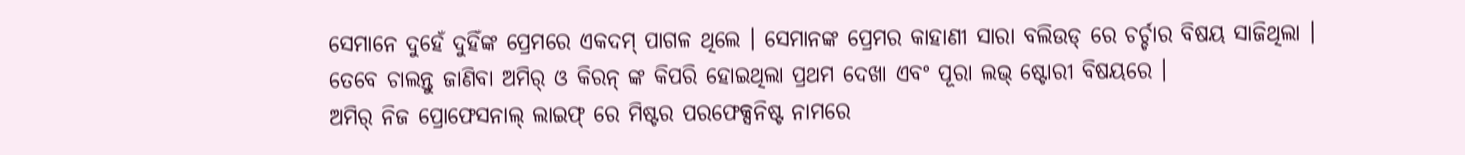ସେମାନେ ଦୁହେଁ ଦୁହିଁଙ୍କ ପ୍ରେମରେ ଏକଦମ୍ ପାଗଳ ଥିଲେ । ସେମାନଙ୍କ ପ୍ରେମର କାହାଣୀ ସାରା ବଲିଉଡ୍ ରେ ଚର୍ଚ୍ଚାର ବିଷୟ ସାଜିଥିଲା । ତେବେ ଚାଲନ୍ତୁ ଜାଣିବା ଅମିର୍ ଓ କିରନ୍ ଙ୍କ କିପରି ହୋଇଥିଲା ପ୍ରଥମ ଦେଖା ଏବଂ ପୂରା ଲଭ୍ ଷ୍ଟୋରୀ ବିଷୟରେ ।
ଅମିର୍ ନିଜ ପ୍ରୋଫେସନାଲ୍ ଲାଇଫ୍ ରେ ମିଷ୍ଟର ପରଫେକ୍ସନିଷ୍ଟ ନାମରେ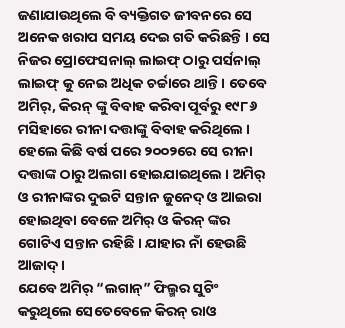ଜଣାଯାଉଥିଲେ ବି ବ୍ୟକ୍ତିଗତ ଜୀବନରେ ସେ ଅନେକ ଖରାପ ସମୟ ଦେଇ ଗତି କରିଛନ୍ତି । ସେ ନିଜର ପ୍ରୋଫେସନାଲ୍ ଲାଇଫ୍ ଠାରୁ ପର୍ସନାଲ୍ ଲାଇଫ୍ କୁ ନେଇ ଅଧିକ ଚର୍ଚ୍ଚାରେ ଥାନ୍ତି । ତେବେ ଅମିର୍, କିରନ୍ ଙ୍କୁ ବିବାହ କରିବା ପୂର୍ବରୁ ୧୯୮୬ ମସିହାରେ ରୀନା ଦତ୍ତାଙ୍କୁ ବିବାହ କରିଥିଲେ । ହେଲେ କିଛି ବର୍ଷ ପରେ ୨୦୦୨ରେ ସେ ରୀନା ଦତ୍ତାଙ୍କ ଠାରୁ ଅଲଗା ହୋଇଯାଇଥିଲେ । ଅମିର୍ ଓ ରୀନାଙ୍କର ଦୁଇଟି ସନ୍ତାନ ଜୁନେଦ୍ ଓ ଆଇରା ହୋଇଥିବା ବେଳେ ଅମିର୍ ଓ କିରନ୍ ଙ୍କର ଗୋଟିଏ ସନ୍ତାନ ରହିଛି । ଯାହାର ନାଁ ହେଉଛି ଆଜାଦ୍ ।
ଯେବେ ଅମିର୍ “ଲଗାନ୍” ଫିଲ୍ମର ସୁଟିଂ କରୁଥିଲେ ସେତେବେଳେ କିରନ୍ ରାଓ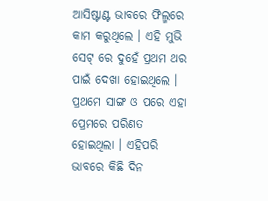ଆସିଷ୍ଟାଣ୍ଟ ଭାବରେ ଫିଲ୍ମରେ କାମ କରୁଥିଲେ । ଏହି ମୁଭି ସେଟ୍ ରେ ଦୁହେଁ ପ୍ରଥମ ଥର ପାଇଁ ଦେଖା ହୋଇଥିଲେ । ପ୍ରଥମେ ସାଙ୍ଗ ଓ ପରେ ଏହା ପ୍ରେମରେ ପରିଣତ ହୋଇଥିଲା । ଏହିପରି ଭାବରେ କିଛି ଦିନ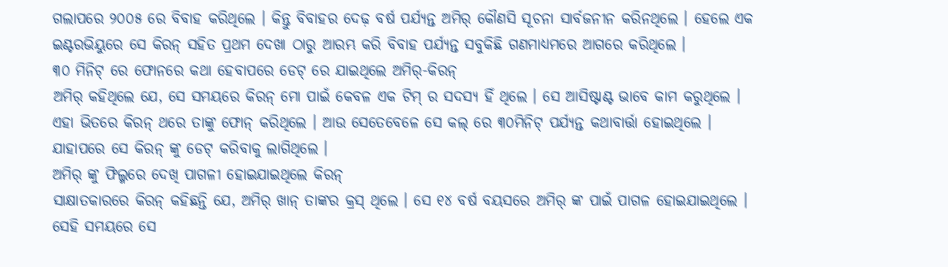ଗଲାପରେ ୨୦୦୫ ରେ ବିବାହ କରିଥିଲେ । କିନ୍ତୁ ବିବାହର ଦେଢ଼ ବର୍ଷ ପର୍ଯ୍ୟନ୍ତ ଅମିର୍ କୌଣସି ସୂଚନା ସାର୍ବଜନୀନ କରିନଥିଲେ । ହେଲେ ଏକ ଇଣ୍ଟରଭିୟୁରେ ସେ କିରନ୍ ସହିତ ପ୍ରଥମ ଦେଖା ଠାରୁ ଆରମ୍ଭ କରି ବିବାହ ପର୍ଯ୍ୟନ୍ତ ସବୁକିଛି ଗଣମାଧ୍ୟମରେ ଆଗରେ କରିଥିଲେ ।
୩୦ ମିନିଟ୍ ରେ ଫୋନରେ କଥା ହେବାପରେ ଡେଟ୍ ରେ ଯାଇଥିଲେ ଅମିର୍-କିରନ୍
ଅମିର୍ କହିଥିଲେ ଯେ, ସେ ସମୟରେ କିରନ୍ ମୋ ପାଇଁ କେବଳ ଏକ ଟିମ୍ ର ସଦସ୍ୟ ହିଁ ଥିଲେ । ସେ ଆସିଷ୍ଟାଣ୍ଟ ଭାବେ କାମ କରୁଥିଲେ । ଏହା ଭିତରେ କିରନ୍ ଥରେ ତାଙ୍କୁ ଫୋନ୍ କରିଥିଲେ । ଆଉ ସେତେବେଳେ ସେ କଲ୍ ରେ ୩୦ମିନିଟ୍ ପର୍ଯ୍ୟନ୍ତ କଥାବାର୍ତ୍ତା ହୋଇଥିଲେ । ଯାହାପରେ ସେ କିରନ୍ ଙ୍କୁ ଡେଟ୍ କରିବାକୁ ଲାଗିଥିଲେ ।
ଅମିର୍ ଙ୍କୁ ଫିଲ୍ମରେ ଦେଖି ପାଗଳୀ ହୋଇଯାଇଥିଲେ କିରନ୍
ସାକ୍ଷାତକାରରେ କିରନ୍ କହିଛନ୍ତି ଯେ, ଅମିର୍ ଖାନ୍ ତାଙ୍କର କ୍ରସ୍ ଥିଲେ । ସେ ୧୪ ବର୍ଷ ବୟସରେ ଅମିର୍ ଙ୍କ ପାଇଁ ପାଗଳ ହୋଇଯାଇଥିଲେ । ସେହି ସମୟରେ ସେ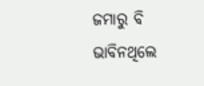ଜମାରୁ ବି ଭାବିନଥିଲେ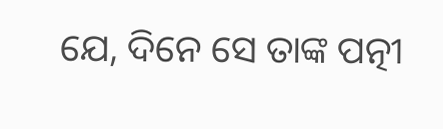ଯେ, ଦିନେ ସେ ତାଙ୍କ ପତ୍ନୀ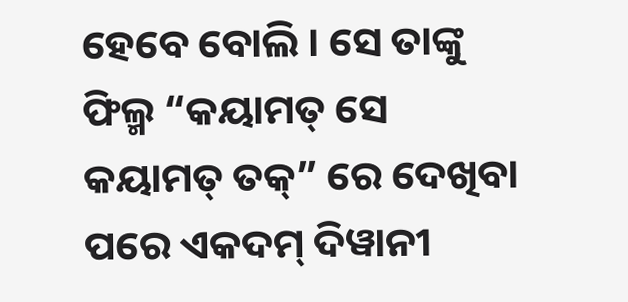ହେବେ ବୋଲି । ସେ ତାଙ୍କୁ ଫିଲ୍ମ “କୟାମତ୍ ସେ କୟାମତ୍ ତକ୍” ରେ ଦେଖିବା ପରେ ଏକଦମ୍ ଦିୱାନୀ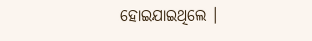ହୋଇଯାଇଥିଲେ ।